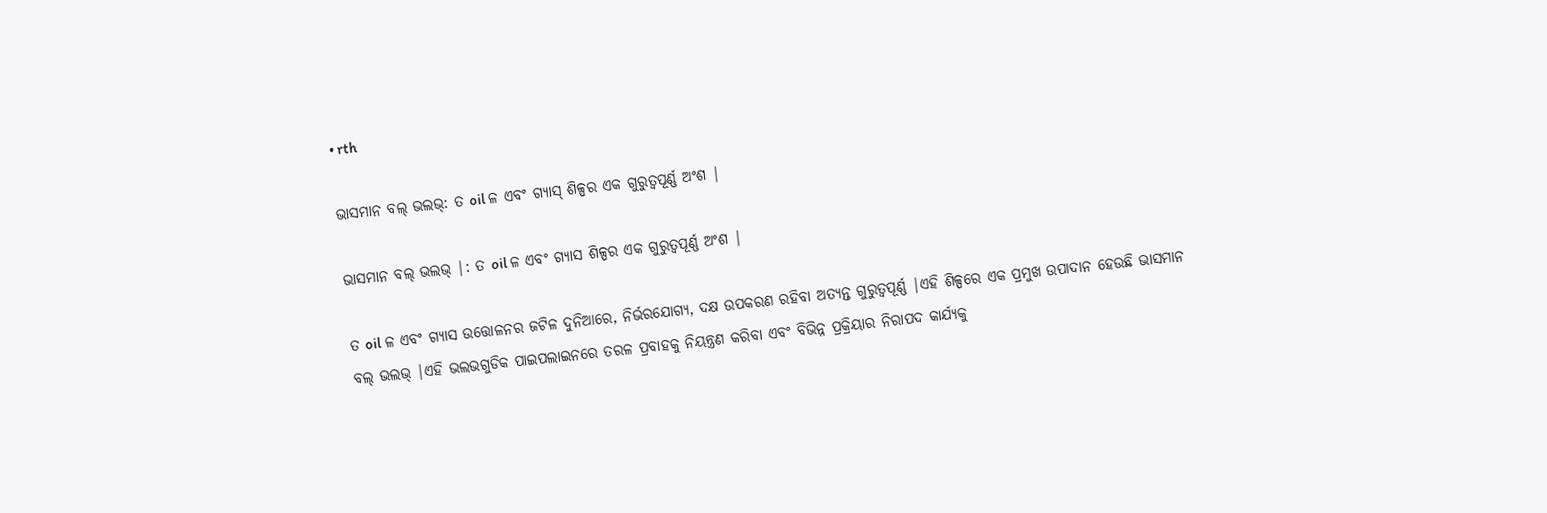• rth

ଭାସମାନ ବଲ୍ ଭଲଭ୍: ତ oil ଳ ଏବଂ ଗ୍ୟାସ୍ ଶିଳ୍ପର ଏକ ଗୁରୁତ୍ୱପୂର୍ଣ୍ଣ ଅଂଶ |

ଭାସମାନ ବଲ୍ ଭଲଭ୍ |: ତ oil ଳ ଏବଂ ଗ୍ୟାସ ଶିଳ୍ପର ଏକ ଗୁରୁତ୍ୱପୂର୍ଣ୍ଣ ଅଂଶ |

ତ oil ଳ ଏବଂ ଗ୍ୟାସ ଉତ୍ତୋଳନର ଜଟିଳ ଦୁନିଆରେ, ନିର୍ଭରଯୋଗ୍ୟ, ଦକ୍ଷ ଉପକରଣ ରହିବା ଅତ୍ୟନ୍ତ ଗୁରୁତ୍ୱପୂର୍ଣ୍ଣ |ଏହି ଶିଳ୍ପରେ ଏକ ପ୍ରମୁଖ ଉପାଦାନ ହେଉଛି ଭାସମାନ ବଲ୍ ଭଲଭ୍ |ଏହି ଭଲଭଗୁଡିକ ପାଇପଲାଇନରେ ତରଳ ପ୍ରବାହକୁ ନିୟନ୍ତ୍ରଣ କରିବା ଏବଂ ବିଭିନ୍ନ ପ୍ରକ୍ରିୟାର ନିରାପଦ କାର୍ଯ୍ୟକୁ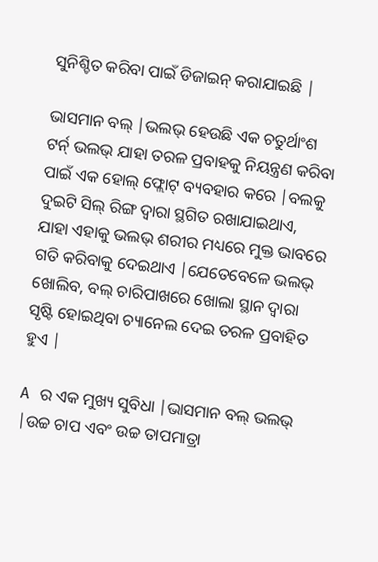ସୁନିଶ୍ଚିତ କରିବା ପାଇଁ ଡିଜାଇନ୍ କରାଯାଇଛି |

ଭାସମାନ ବଲ୍ |ଭଲଭ୍ ହେଉଛି ଏକ ଚତୁର୍ଥାଂଶ ଟର୍ନ୍ ଭଲଭ୍ ଯାହା ତରଳ ପ୍ରବାହକୁ ନିୟନ୍ତ୍ରଣ କରିବା ପାଇଁ ଏକ ହୋଲ୍ ଫ୍ଲୋଟ୍ ବ୍ୟବହାର କରେ |ବଲକୁ ଦୁଇଟି ସିଲ୍ ରିଙ୍ଗ ଦ୍ୱାରା ସ୍ଥଗିତ ରଖାଯାଇଥାଏ, ଯାହା ଏହାକୁ ଭଲଭ୍ ଶରୀର ମଧ୍ୟରେ ମୁକ୍ତ ଭାବରେ ଗତି କରିବାକୁ ଦେଇଥାଏ |ଯେତେବେଳେ ଭଲଭ୍ ଖୋଲିବ, ବଲ୍ ଚାରିପାଖରେ ଖୋଲା ସ୍ଥାନ ଦ୍ୱାରା ସୃଷ୍ଟି ହୋଇଥିବା ଚ୍ୟାନେଲ ଦେଇ ତରଳ ପ୍ରବାହିତ ହୁଏ |

A ର ଏକ ମୁଖ୍ୟ ସୁବିଧା |ଭାସମାନ ବଲ୍ ଭଲଭ୍ |ଉଚ୍ଚ ଚାପ ଏବଂ ଉଚ୍ଚ ତାପମାତ୍ରା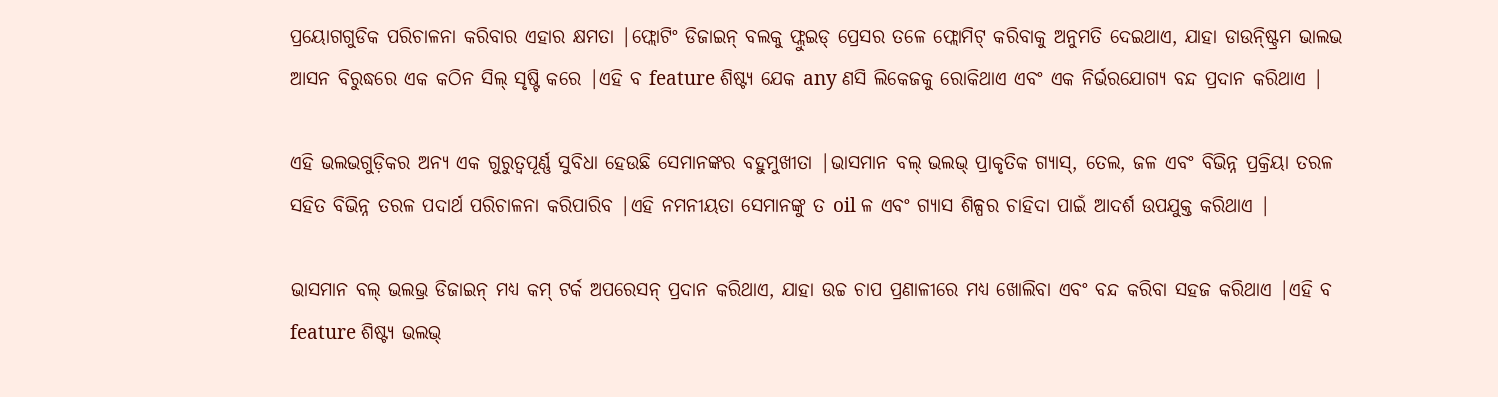ପ୍ରୟୋଗଗୁଡିକ ପରିଚାଳନା କରିବାର ଏହାର କ୍ଷମତା |ଫ୍ଲୋଟିଂ ଡିଜାଇନ୍ ବଲକୁ ଫ୍ଲୁଇଡ୍ ପ୍ରେସର ତଳେ ଫ୍ଲୋମିଟ୍ କରିବାକୁ ଅନୁମତି ଦେଇଥାଏ, ଯାହା ଡାଉନ୍ଷ୍ଟ୍ରିମ ଭାଲଭ ଆସନ ବିରୁଦ୍ଧରେ ଏକ କଠିନ ସିଲ୍ ସୃଷ୍ଟି କରେ |ଏହି ବ feature ଶିଷ୍ଟ୍ୟ ଯେକ any ଣସି ଲିକେଜକୁ ରୋକିଥାଏ ଏବଂ ଏକ ନିର୍ଭରଯୋଗ୍ୟ ବନ୍ଦ ପ୍ରଦାନ କରିଥାଏ |

ଏହି ଭଲଭଗୁଡ଼ିକର ଅନ୍ୟ ଏକ ଗୁରୁତ୍ୱପୂର୍ଣ୍ଣ ସୁବିଧା ହେଉଛି ସେମାନଙ୍କର ବହୁମୁଖୀତା |ଭାସମାନ ବଲ୍ ଭଲଭ୍ ପ୍ରାକୃତିକ ଗ୍ୟାସ୍, ତେଲ, ଜଳ ଏବଂ ବିଭିନ୍ନ ପ୍ରକ୍ରିୟା ତରଳ ସହିତ ବିଭିନ୍ନ ତରଳ ପଦାର୍ଥ ପରିଚାଳନା କରିପାରିବ |ଏହି ନମନୀୟତା ସେମାନଙ୍କୁ ତ oil ଳ ଏବଂ ଗ୍ୟାସ ଶିଳ୍ପର ଚାହିଦା ପାଇଁ ଆଦର୍ଶ ଉପଯୁକ୍ତ କରିଥାଏ |

ଭାସମାନ ବଲ୍ ଭଲଭ୍ର ଡିଜାଇନ୍ ମଧ୍ୟ କମ୍ ଟର୍କ ଅପରେସନ୍ ପ୍ରଦାନ କରିଥାଏ, ଯାହା ଉଚ୍ଚ ଚାପ ପ୍ରଣାଳୀରେ ମଧ୍ୟ ଖୋଲିବା ଏବଂ ବନ୍ଦ କରିବା ସହଜ କରିଥାଏ |ଏହି ବ feature ଶିଷ୍ଟ୍ୟ ଭଲଭ୍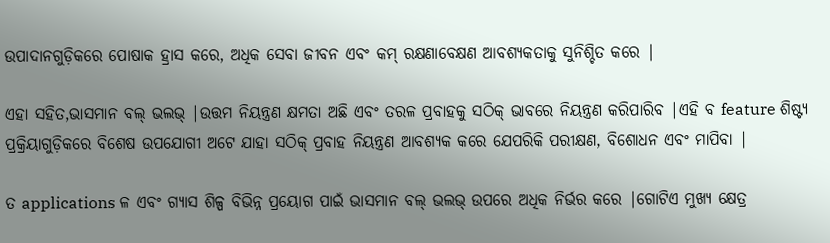ଉପାଦାନଗୁଡ଼ିକରେ ପୋଷାକ ହ୍ରାସ କରେ, ଅଧିକ ସେବା ଜୀବନ ଏବଂ କମ୍ ରକ୍ଷଣାବେକ୍ଷଣ ଆବଶ୍ୟକତାକୁ ସୁନିଶ୍ଚିତ କରେ |

ଏହା ସହିତ,ଭାସମାନ ବଲ୍ ଭଲଭ୍ |ଉତ୍ତମ ନିୟନ୍ତ୍ରଣ କ୍ଷମତା ଅଛି ଏବଂ ତରଳ ପ୍ରବାହକୁ ସଠିକ୍ ଭାବରେ ନିୟନ୍ତ୍ରଣ କରିପାରିବ |ଏହି ବ feature ଶିଷ୍ଟ୍ୟ ପ୍ରକ୍ରିୟାଗୁଡ଼ିକରେ ବିଶେଷ ଉପଯୋଗୀ ଅଟେ ଯାହା ସଠିକ୍ ପ୍ରବାହ ନିୟନ୍ତ୍ରଣ ଆବଶ୍ୟକ କରେ ଯେପରିକି ପରୀକ୍ଷଣ, ବିଶୋଧନ ଏବଂ ମାପିବା |

ତ applications ଳ ଏବଂ ଗ୍ୟାସ ଶିଳ୍ପ ବିଭିନ୍ନ ପ୍ରୟୋଗ ପାଇଁ ଭାସମାନ ବଲ୍ ଭଲଭ୍ ଉପରେ ଅଧିକ ନିର୍ଭର କରେ |ଗୋଟିଏ ମୁଖ୍ୟ କ୍ଷେତ୍ର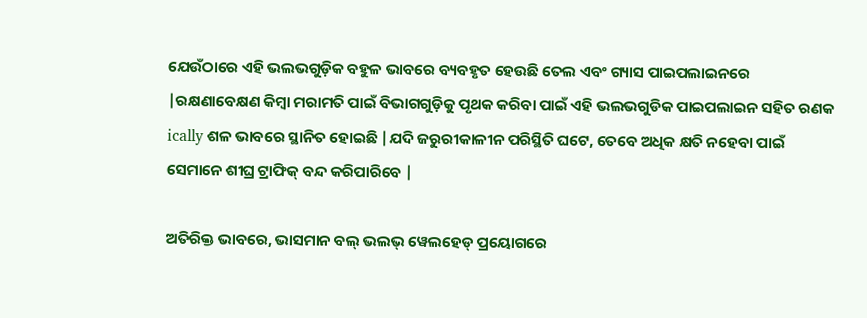ଯେଉଁଠାରେ ଏହି ଭଲଭଗୁଡ଼ିକ ବହୁଳ ଭାବରେ ବ୍ୟବହୃତ ହେଉଛି ତେଲ ଏବଂ ଗ୍ୟାସ ପାଇପଲାଇନରେ |ରକ୍ଷଣାବେକ୍ଷଣ କିମ୍ବା ମରାମତି ପାଇଁ ବିଭାଗଗୁଡ଼ିକୁ ପୃଥକ କରିବା ପାଇଁ ଏହି ଭଲଭଗୁଡିକ ପାଇପଲାଇନ ସହିତ ରଣକ ically ଶଳ ଭାବରେ ସ୍ଥାନିତ ହୋଇଛି |ଯଦି ଜରୁରୀକାଳୀନ ପରିସ୍ଥିତି ଘଟେ, ତେବେ ଅଧିକ କ୍ଷତି ନହେବା ପାଇଁ ସେମାନେ ଶୀଘ୍ର ଟ୍ରାଫିକ୍ ବନ୍ଦ କରିପାରିବେ |

ଅତିରିକ୍ତ ଭାବରେ, ଭାସମାନ ବଲ୍ ଭଲଭ୍ ୱେଲହେଡ୍ ପ୍ରୟୋଗରେ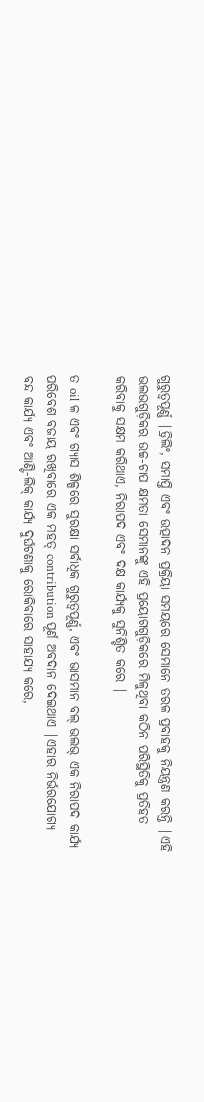ଗୁରୁତ୍ୱପୂର୍ଣ୍ଣ |ଡ୍ରିଲିଂ, ସମାପ୍ତି ଏବଂ ଉତ୍ପାଦନ ପ୍ରକ୍ରିୟା ସମୟରେ ସେମାନେ ତରଳ ପ୍ରବାହକୁ ନିୟନ୍ତ୍ରଣ କରନ୍ତି |ଏହି ଭଲଭଗୁଡ଼ିକର ଉଚ୍ଚ-ଚାପ କ୍ଷମତା ସେମାନଙ୍କୁ ଏହି ପ୍ରୟୋଗଗୁଡ଼ିକରେ ମିଳୁଥିବା କଠିନ ପରିସ୍ଥିତିକୁ ପ୍ରତିହତ କରିବାକୁ ସକ୍ଷମ କରିଥାଏ, ନିରାପଦ ଏବଂ ଦକ୍ଷ କାର୍ଯ୍ୟକୁ ସୁନିଶ୍ଚିତ କରେ |

ତ oil ଳ ଏବଂ ଗ୍ୟାସ ଶିଳ୍ପରେ ସୁରକ୍ଷା ସର୍ବାଧିକ ଗୁରୁତ୍ୱପୂର୍ଣ୍ଣ, ଏବଂ ଭାସମାନ ବଲ୍ ଭଲଭ୍ ଏକ ନିରାପଦ କାର୍ଯ୍ୟ ପରିବେଶ ବଜାୟ ରଖିବାରେ ଏକ ମହତ୍ contribution ପୂର୍ଣ ଅବଦାନ ଦେଇଥାଏ |ଏହାର ନିର୍ଭରଯୋଗ୍ୟ ବନ୍ଦ କାର୍ଯ୍ୟ ଏବଂ ଆଣ୍ଟି-ଲିକ୍ କାର୍ଯ୍ୟ ଦୁର୍ଘଟଣାକୁ ରୋକିବାରେ ସାହାଯ୍ୟ କରେ,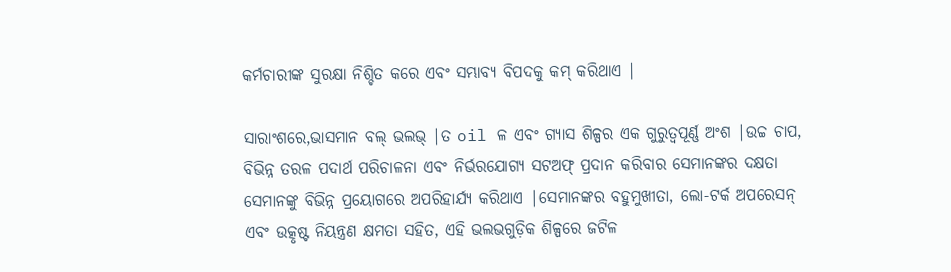କର୍ମଚାରୀଙ୍କ ସୁରକ୍ଷା ନିଶ୍ଚିତ କରେ ଏବଂ ସମ୍ଭାବ୍ୟ ବିପଦକୁ କମ୍ କରିଥାଏ |

ସାରାଂଶରେ,ଭାସମାନ ବଲ୍ ଭଲଭ୍ |ତ oil ଳ ଏବଂ ଗ୍ୟାସ ଶିଳ୍ପର ଏକ ଗୁରୁତ୍ୱପୂର୍ଣ୍ଣ ଅଂଶ |ଉଚ୍ଚ ଚାପ, ବିଭିନ୍ନ ତରଳ ପଦାର୍ଥ ପରିଚାଳନା ଏବଂ ନିର୍ଭରଯୋଗ୍ୟ ସଟଅଫ୍ ପ୍ରଦାନ କରିବାର ସେମାନଙ୍କର ଦକ୍ଷତା ସେମାନଙ୍କୁ ବିଭିନ୍ନ ପ୍ରୟୋଗରେ ଅପରିହାର୍ଯ୍ୟ କରିଥାଏ |ସେମାନଙ୍କର ବହୁମୁଖୀତା, ଲୋ-ଟର୍କ ଅପରେସନ୍ ଏବଂ ଉତ୍କୃଷ୍ଟ ନିୟନ୍ତ୍ରଣ କ୍ଷମତା ସହିତ, ଏହି ଭଲଭଗୁଡ଼ିକ ଶିଳ୍ପରେ ଜଟିଳ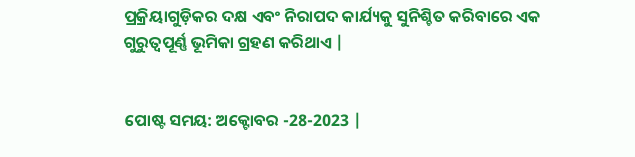ପ୍ରକ୍ରିୟାଗୁଡ଼ିକର ଦକ୍ଷ ଏବଂ ନିରାପଦ କାର୍ଯ୍ୟକୁ ସୁନିଶ୍ଚିତ କରିବାରେ ଏକ ଗୁରୁତ୍ୱପୂର୍ଣ୍ଣ ଭୂମିକା ଗ୍ରହଣ କରିଥାଏ |


ପୋଷ୍ଟ ସମୟ: ଅକ୍ଟୋବର -28-2023 |